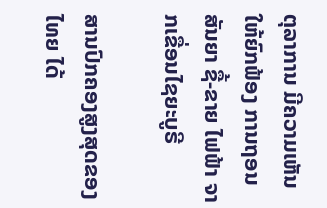ຕຸລາການ ມີຄວາມເຫັນ ໃຫ້ຍົກຟ້ອງ ການຖອນສັນຍາ ຊື້-ຂາຍ ໄຟຟ້າ ຈາກເຂື່ອນໄຊຍະບູຣີ

ສານປົກຄອງສູງສຸດຂອງໄທຍ ໄດ້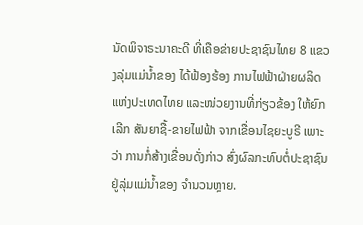ນັດພິຈາຣະນາຄະດີ ທີ່ເຄືອຂ່າຍປະຊາຊົນໄທຍ 8 ແຂວງລຸ່ມແມ່ນ້ຳຂອງ ໄດ້ຟ້ອງຮ້ອງ ການໄຟຟ້າຝ່າຍຜລິດ ແຫ່ງປະເທດໄທຍ ແລະໜ່ວຍງານທີ່ກ່ຽວຂ້ອງ ໃຫ້ຍົກເລີກ ສັນຍາຊື້-ຂາຍໄຟຟ້າ ຈາກເຂື່ອນໄຊຍະບູຣີ ເພາະວ່າ ການກໍ່ສ້າງເຂື່ອນດັ່ງກ່າວ ສົ່ງຜົລກະທົບຕໍ່ປະຊາຊົນ ຢູ່ລຸ່ມແມ່ນ້ຳຂອງ ຈຳນວນຫຼາຍ.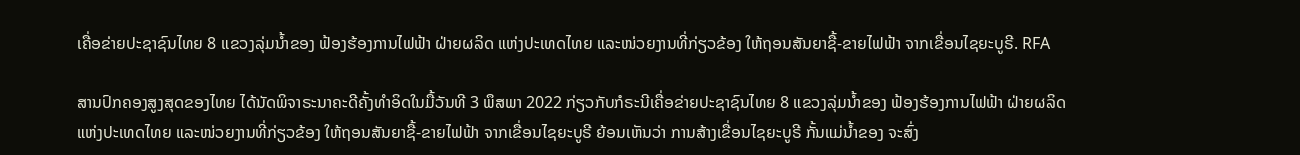ເຄື່ອຂ່າຍປະຊາຊົນໄທຍ 8 ແຂວງລຸ່ມນໍ້າຂອງ ຟ້ອງຮ້ອງການໄຟຟ້າ ຝ່າຍຜລິດ ແຫ່ງປະເທດໄທຍ ແລະໜ່ວຍງານທີ່ກ່ຽວຂ້ອງ ໃຫ້ຖອນສັນຍາຊື້-ຂາຍໄຟຟ້າ ຈາກເຂື່ອນໄຊຍະບູຣີ. RFA

ສານປົກຄອງສູງສຸດຂອງໄທຍ ໄດ້ນັດພິຈາຣະນາຄະດີຄັ້ງທໍາອິດໃນມື້ວັນທີ 3 ພຶສພາ 2022 ກ່ຽວກັບກໍຣະນີເຄື່ອຂ່າຍປະຊາຊົນໄທຍ 8 ແຂວງລຸ່ມນໍ້າຂອງ ຟ້ອງຮ້ອງການໄຟຟ້າ ຝ່າຍຜລິດ ແຫ່ງປະເທດໄທຍ ແລະໜ່ວຍງານທີ່ກ່ຽວຂ້ອງ ໃຫ້ຖອນສັນຍາຊື້-ຂາຍໄຟຟ້າ ຈາກເຂື່ອນໄຊຍະບູຣີ ຍ້ອນເຫັນວ່າ ການສ້າງເຂື່ອນໄຊຍະບູຣີ ກັ້ນແມ່ນໍ້າຂອງ ຈະສົ່ງ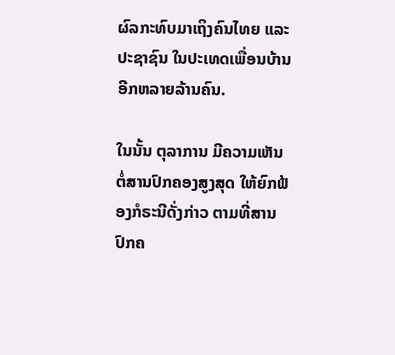ຜົລກະທົບມາເຖິງຄົນໄທຍ ແລະປະຊາຊົນ ໃນປະເທດເພື່ອນບ້ານອີກຫລາຍລ້ານຄົນ.

ໃນນັ້ນ ຕຸລາການ ມີຄວາມເຫັນຕໍ່ສານປົກຄອງສູງສຸດ ໃຫ້ຍົກຟ້ອງກໍຣະນີດັ່ງກ່າວ ຕາມທີ່ສານປົກຄ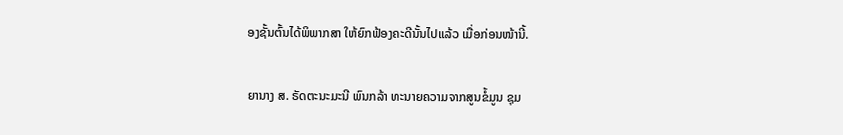ອງຊັ້ນຕົ້ນໄດ້ພິພາກສາ ໃຫ້ຍົກຟ້ອງຄະດີນັ້ນໄປແລ້ວ ເມື່ອກ່ອນໜ້ານີ້.

ຍານາງ ສ. ຣັດຕະນະມະນີ ພົນກລ້າ ທະນາຍຄວາມຈາກສູນຂໍ້ມູນ ຊຸມ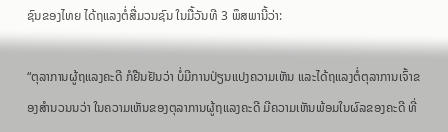ຊົນຂອງໄທຍ ໄດ້ຖແລງຕໍ່ສື່ມວນຊົນ ໃນມື້ວັນທີ 3 ພຶສພານີ້ວ່າ:

“ຕຸລາການຜູ້ຖແລງຄະດີ ກໍຢືນຢັນວ່າ ບໍ່ມີການປ່ຽນແປງຄວາມເຫັນ ແລະໄດ້ຖແລງຕໍ່ຕຸລາການເຈົ້າຂອງສໍານວນນວ່າ ໃນຄວາມເຫັນຂອງຕຸລາການຜູ້ຖແລງຄະດີ ມີຄວາມເຫັນພ້ອມໃນຜົລຂອງຄະດີ ທີ່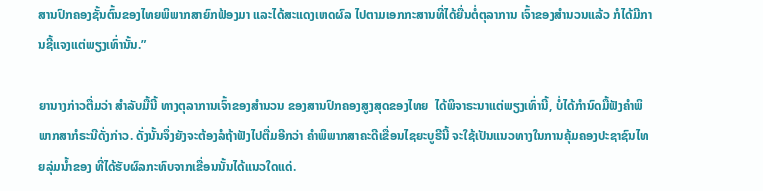ສານປົກຄອງຊັ້ນຕົ້ນຂອງໄທຍພິພາກສາຍົກຟ້ອງມາ ແລະໄດ້ສະແດງເຫດຜົລ ໄປຕາມເອກກະສານທີ່ໄດ້ຍື່ນຕໍ່ຕຸລາການ ເຈົ້າຂອງສໍານວນແລ້ວ ກໍໄດ້ມີການຊີ້ແຈງແຕ່ພຽງເທົ່ານັ້ນ.”

ຍານາງກ່າວຕື່ມວ່າ ສໍາລັບມື້ນີ້ ທາງຕຸລາການເຈົ້າຂອງສໍານວນ ຂອງສານປົກຄອງສູງສຸດຂອງໄທຍ  ໄດ້ພິຈາຣະນາແຕ່ພຽງເທົ່ານີ້, ບໍ່ໄດ້ກໍານົດມື້ຟັງຄໍາພິພາກສາກໍຣະນີດັ່ງກ່າວ. ດັ່ງນັ້ນຈຶ່ງຍັງຈະຕ້ອງລໍຖ້າຟັງໄປຕື່ມອີກວ່າ ຄໍາພິພາກສາຄະດີເຂື່ອນໄຊຍະບູຣີນີ້ ຈະໃຊ້ເປັນແນວທາງໃນການຄຸ້ມຄອງປະຊາຊົນໄທຍລຸ່ມນໍ້າຂອງ ທີ່ໄດ້ຮັບຜົລກະທົບຈາກເຂື່ອນນັ້ນໄດ້ແນວໃດແດ່.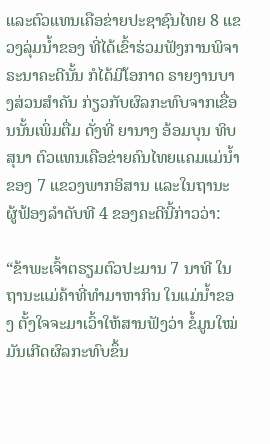ແລະຕົວແທນເຄືອຂ່າຍປະຊາຊົນໄທຍ 8 ແຂວງລຸ່ມນໍ້າຂອງ ທີ່ໄດ້ເຂົ້າຮ່ວມຟັງການພິຈາຣະນາຄະດີນັ້ນ ກໍໄດ້ມີໂອກາດ ຣາຍງານບາງສ່ວນສໍາຄັນ ກ່ຽວກັບຜົລກະທົບຈາກເຂື່ອນນັ້ນເພິ່ມຕື່ມ ດັ່ງທີ່ ຍານາງ ອ້ອມບຸນ ທິບສຸນາ ຕົວແທນເຄືອຂ່າຍຄົນໄທຍແຄມແມ່ນໍ້າຂອງ 7 ແຂວງພາກອິສານ ແລະໃນຖານະຜູ້ຟ້ອງລໍາດັບທີ 4 ຂອງຄະດີນີ້ກ່າວວ່າ:

“ຂ້າພະເຈົ້າຕຣຽມຕົວປະມານ 7 ນາທີ ໃນຖານະແມ່ຄ້າທີ່ທໍາມາຫາກິນ ໃນແມ່ນໍ້າຂອງ ຕັ້ງໃຈຈະມາເວົ້າໃຫ້ສານຟັງວ່າ ຂໍ້ມູນໃໝ່ ມັນເກີດຜົລກະທົບຂຶ້ນ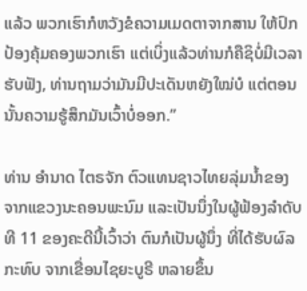ແລ້ວ ພວກເຮົາກໍຫວັງຂໍຄວາມເມດຕາຈາກສານ ໃຫ້ປົກປ້ອງຄຸ້ມຄອງພວກເຮົາ ແຕ່ເບິ່ງແລ້ວທ່ານກໍຄືຊິບໍ່ມີເວລາຮັບຟັງ, ທ່ານຖາມວ່າມັນມີປະເດັນຫຍັງໃໝ່ບໍ ແຕ່ຕອນນັ້ນຄວາມຮູ້ສຶກມັນເວົ້າບໍ່ອອກ.”

ທ່ານ ອໍານາດ ໄຕຣຈັກ ຕົວແທນຊາວໄທຍລຸ່ມນໍ້າຂອງ ຈາກແຂວງນະຄອນພະນົມ ແລະເປັນນຶ່ງໃນຜູ້ຟ້ອງລໍາດັບທີ 11 ຂອງຄະດີນີ້ເວົ້າວ່າ ຕົນກໍເປັນຜູ້ນຶ່ງ ທີ່ໄດ້ຮັບຜົລກະທົບ ຈາກເຂື່ອນໄຊຍະບູຣີ ຫລາຍຂຶ້ນ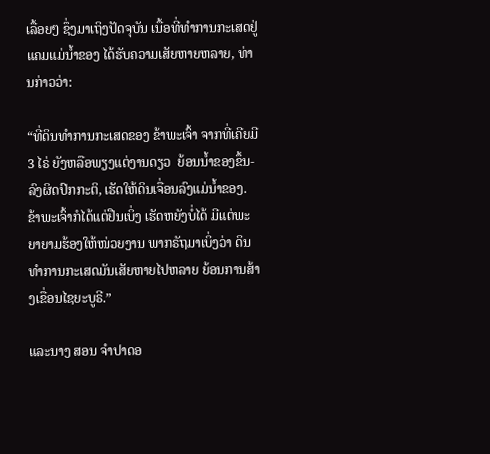ເລື້ອຍໆ ຊຶ່ງມາເຖິງປັດຈຸບັນ ເນື້ອທີ່ທໍາການກະເສດຢູ່ແຄມແມ່ນໍ້າຂອງ ໄດ້ຮັບຄວາມເສັຍຫາຍຫລາຍ, ທ່ານກ່າວວ່າ:

“ທີ່ດິນທໍາການກະເສດຂອງ ຂ້າພະເຈົ້າ ຈາກທີ່ເຄີຍມີ 3 ໄຣ່ ຍັງຫລືອພຽງແຕ່ງານດຽວ  ຍ້ອນນໍ້າຂອງຂຶ້ນ-ລົງຜິດປົກກະຕິ, ເຮັດໃຫ້ດິນເຈື່ອນລົງແມ່ນໍ້າຂອງ. ຂ້າພະເຈົ້າກໍໄດ້ແຕ່ຢືນເບິ່ງ ເຮັດຫຍັງບໍ່ໄດ້ ມີແຕ່ພະຍາຍາມຮ້ອງໃຫ້ໜ່ວຍງານ ພາກຣັຖມາເບິ່ງວ່າ ດິນທໍາການກະເສດມັນເສັຍຫາຍໄປຫລາຍ ຍ້ອນການສ້າງເຂື່ອນໄຊຍະບູຣີ.”

ແລະນາງ ສອນ ຈໍາປາດອ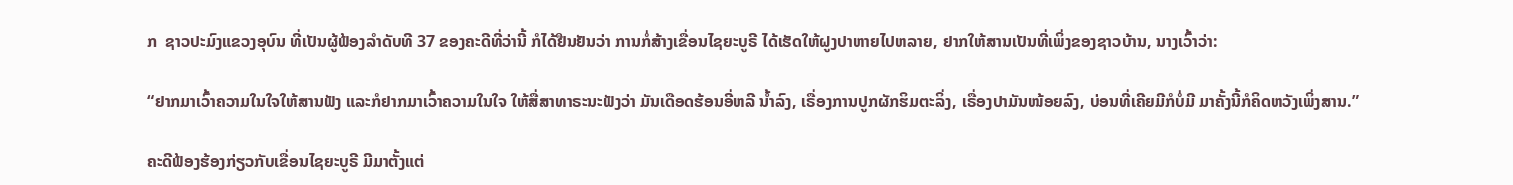ກ  ຊາວປະມົງແຂວງອຸບົນ ທີ່ເປັນຜູ້ຟ້ອງລໍາດັບທີ 37 ຂອງຄະດີທີ່ວ່ານີ້ ກໍໄດ້ຢືນຢັນວ່າ ການກໍ່ສ້າງເຂື່ອນໄຊຍະບູຣີ ໄດ້ເຮັດໃຫ້ຝູງປາຫາຍໄປຫລາຍ, ຢາກໃຫ້ສານເປັນທີ່ເພິ່ງຂອງຊາວບ້ານ, ນາງເວົ້າວ່າ:

“ຢາກມາເວົ້າຄວາມໃນໃຈໃຫ້ສານຟັງ ແລະກໍຢາກມາເວົ້າຄວາມໃນໃຈ ໃຫ້ສື່ສາທາຣະນະຟັງວ່າ ມັນເດືອດຮ້ອນອີ່ຫລີ ນໍ້າລົງ, ເຣື່ອງການປູກຜັກຮິມຕະລິ່ງ, ເຣື່ອງປາມັນໜ້ອຍລົງ, ບ່ອນທີ່ເຄີຍມີກໍບໍ່ມີ ມາຄັ້ງນີ້ກໍຄິດຫວັງເພິ່ງສານ.”

ຄະດີຟ້ອງຮ້ອງກ່ຽວກັບເຂື່ອນໄຊຍະບູຣີ ມີມາຕັ້ງແຕ່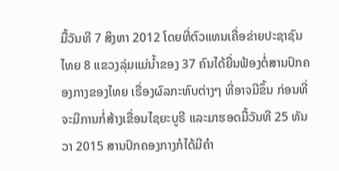ມື້ວັນທີ 7 ສິງຫາ 2012 ໂດຍທີ່ຕົວແທນເຄື່ອຂ່າຍປະຊາຊົນໄທຍ 8 ແຂວງລຸ່ມແມ່ນໍ້າຂອງ 37 ຄົນໄດ້ຍື່ນຟ້ອງຕໍ່ສານປົກຄອງກາງຂອງໄທຍ ເຣື່ອງຜົລກະທົບຕ່າງໆ ທີ່ອາຈມີຂຶ້ນ ກ່ອນທີ່ຈະມີການກໍ່ສ້າງເຂື່ອນໄຊຍະບູຣີ ແລະມາຮອດມື້ວັນທີ 25 ທັນວາ 2015 ສານປົກຄອງກາງກໍໄດ້ມີຄໍາ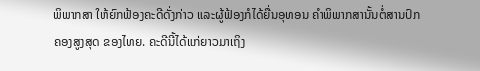ພິພາກສາ ໃຫ້ຍົກຟ້ອງຄະດີດັ່ງກ່າວ ແລະຜູ້ຟ້ອງກໍໄດ້ຍື່ນອຸທອນ ຄໍາພິພາກສານັ້ນຕໍ່ສານປົກຄອງສູງສຸດ ຂອງໄທຍ. ຄະດີນີ້ໄດ້ແກ່ຍາວມາເຖິງ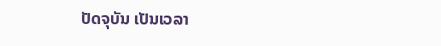ປັດຈຸບັນ ເປັນເວລາ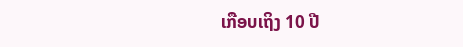ເກືອບເຖິງ 10 ປີ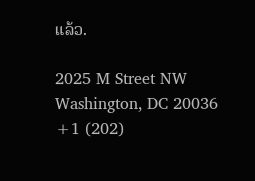ແລ້ວ.

2025 M Street NW
Washington, DC 20036
+1 (202)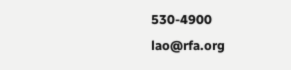530-4900
lao@rfa.org